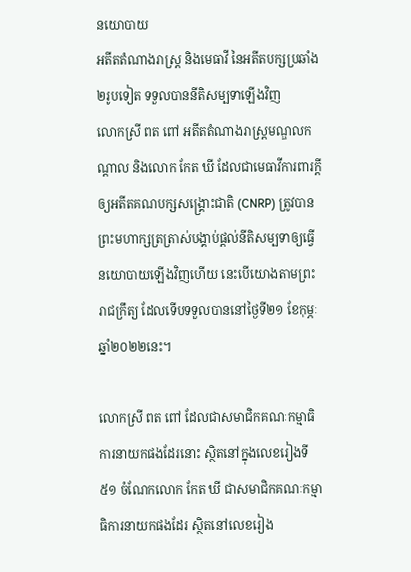នយោបាយ
អតីតតំណាងរាស្ត្រ និងមេធាវី នៃអតីតបក្សប្រឆាំង២រូបទៀត ទទួលបាននីតិសម្បទាឡើងវិញ
លោកស្រី ពត ពៅ អតីតតំណាងរាស្ត្រមណ្ឌលកណ្ដាល និងលោក កែត ឃី ដែលជាមេធាវីការពារក្តីឲ្យអតីតគណបក្សសង្គ្រោះជាតិ (CNRP) ត្រូវបានព្រះមហាក្សត្រត្រាស់បង្គាប់ផ្ដល់នីតិសម្បទាឲ្យធ្វើនយោបាយឡើងវិញហើយ នេះបើយោងតាមព្រះរាជក្រឹត្យ ដែលទើបទទួលបាននៅថ្ងៃទី២១ ខែកុម្ភៈ ឆ្នាំ២០២២នេះ។

លោកស្រី ពត ពៅ ដែលជាសមាជិកគណៈកម្មាធិការនាយកផងដែរនោះ ស្ថិតនៅក្នុងលេខរៀងទី៥១ ចំណែកលោក កែត ឃី ជាសមាជិកគណៈកម្មាធិការនាយកផងដែរ ស្ថិតនៅលេខរៀង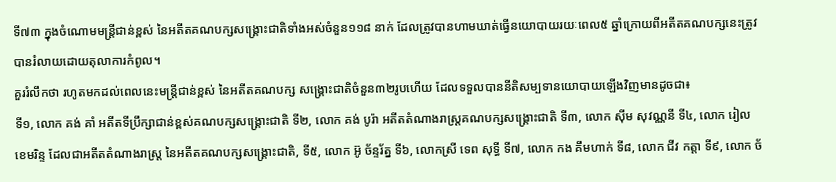ទី៧៣ ក្នុងចំណោមមន្ត្រីជាន់ខ្ពស់ នៃអតីតគណបក្សសង្គ្រោះជាតិទាំងអស់ចំនួន១១៨ នាក់ ដែលត្រូវបានហាមឃាត់ធ្វើនយោបាយរយៈពេល៥ ឆ្នាំក្រោយពីអតីតគណបក្សនេះត្រូវបានរំលាយដោយតុលាការកំពូល។
គួររំលឹកថា រហូតមកដល់ពេលនេះមន្ត្រីជាន់ខ្ពស់ នៃអតីតគណបក្ស សង្គ្រោះជាតិចំនួន៣២រូបហើយ ដែលទទួលបាននីតិសម្បទានយោបាយឡើងវិញមានដូចជា៖
ទី១, លោក គង់ គាំ អតីតទីប្រឹក្សាជាន់ខ្ពស់គណបក្សសង្គ្រោះជាតិ ទី២, លោក គង់ បូរ៉ា អតីតតំណាងរាស្ត្រគណបក្សសង្គ្រោះជាតិ ទី៣, លោក ស៊ីម សុវណ្ណនី ទី៤, លោក រៀល ខេមរិន្ទ ដែលជាអតីតតំណាងរាស្ត្រ នៃអតីតគណបក្សសង្គ្រោះជាតិ, ទី៥, លោក អ៊ូ ច័ន្ទរ័ត្ន ទី៦, លោកស្រី ទេព សុទ្ធី ទី៧, លោក កង គឹមហាក់ ទី៨, លោក ជីវ កត្តា ទី៩, លោក ច័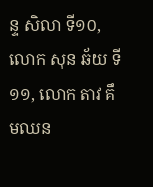ន្ទ សិលា ទី១០, លោក សុន ឆ័យ ទី១១, លោក តាវ គឹមឈន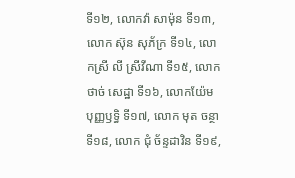ទី១២, លោកវ៉ា សាម៉ុន ទី១៣, លោក ស៊ុន សុភ័ក្រ ទី១៤, លោកស្រី លី ស្រីវីណា ទី១៥, លោក ថាច់ សេដ្ឋា ទី១៦, លោកយ៉ែម បុញ្ញឫទ្ធិ ទី១៧, លោក មុត ចន្ថា ទី១៨, លោក ជុំ ច័ន្ទដាវិន ទី១៩,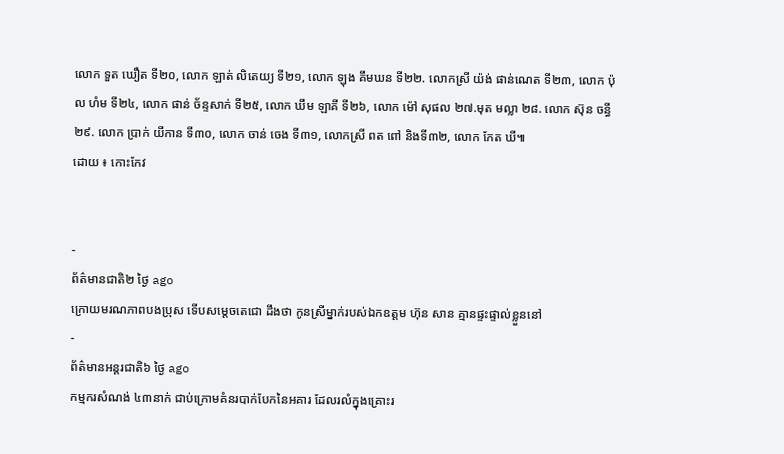លោក ទួត ឃឿត ទី២០, លោក ឡាត់ លិតេយ្យ ទី២១, លោក ឡុង គឹមឃន ទី២២. លោកស្រី យ៉ង់ ផាន់ណេត ទី២៣, លោក ប៉ុល ហំម ទី២៤, លោក ផាន់ ច័ន្ទសាក់ ទី២៥, លោក ឃឹម ឡាគី ទី២៦, លោក ម៉ៅ សុផល ២៧.មុត មល្លា ២៨. លោក ស៊ុន ចន្ធី ២៩. លោក ប្រាក់ យីកាន ទី៣០, លោក ចាន់ ចេង ទី៣១, លោកស្រី ពត ពៅ និងទី៣២, លោក កែត ឃី៕
ដោយ ៖ កោះកែវ


-
ព័ត៌មានជាតិ២ ថ្ងៃ ago
ក្រោយមរណភាពបងប្រុស ទើបសម្ដេចតេជោ ដឹងថា កូនស្រីម្នាក់របស់ឯកឧត្តម ហ៊ុន សាន គ្មានផ្ទះផ្ទាល់ខ្លួននៅ
-
ព័ត៌មានអន្ដរជាតិ៦ ថ្ងៃ ago
កម្មករសំណង់ ៤៣នាក់ ជាប់ក្រោមគំនរបាក់បែកនៃអគារ ដែលរលំក្នុងគ្រោះរ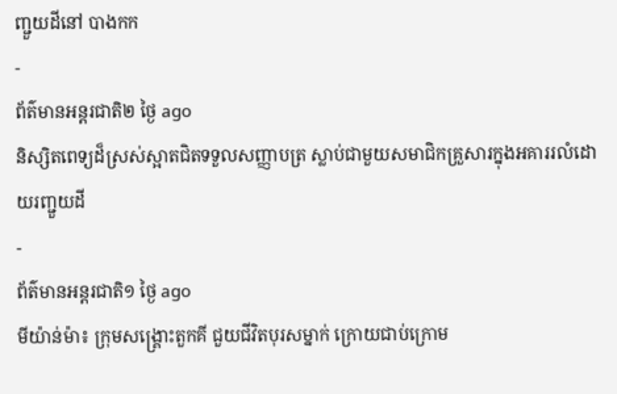ញ្ជួយដីនៅ បាងកក
-
ព័ត៌មានអន្ដរជាតិ២ ថ្ងៃ ago
និស្សិតពេទ្យដ៏ស្រស់ស្អាតជិតទទួលសញ្ញាបត្រ ស្លាប់ជាមួយសមាជិកគ្រួសារក្នុងអគាររលំដោយរញ្ជួយដី
-
ព័ត៌មានអន្ដរជាតិ១ ថ្ងៃ ago
មីយ៉ាន់ម៉ា៖ ក្រុមសង្គ្រោះតួកគី ជួយជីវិតបុរសម្នាក់ ក្រោយជាប់ក្រោម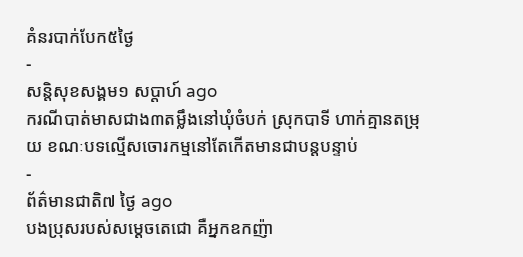គំនរបាក់បែក៥ថ្ងៃ
-
សន្តិសុខសង្គម១ សប្តាហ៍ ago
ករណីបាត់មាសជាង៣តម្លឹងនៅឃុំចំបក់ ស្រុកបាទី ហាក់គ្មានតម្រុយ ខណៈបទល្មើសចោរកម្មនៅតែកើតមានជាបន្តបន្ទាប់
-
ព័ត៌មានជាតិ៧ ថ្ងៃ ago
បងប្រុសរបស់សម្ដេចតេជោ គឺអ្នកឧកញ៉ា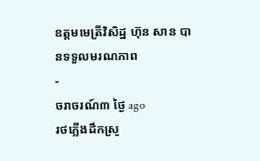ឧត្តមមេត្រីវិសិដ្ឋ ហ៊ុន សាន បានទទួលមរណភាព
-
ចរាចរណ៍៣ ថ្ងៃ ago
រថភ្លើងដឹកស្រូ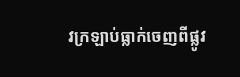វក្រឡាប់ធ្លាក់ចេញពីផ្លូវ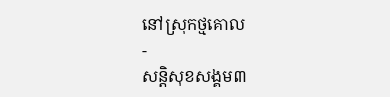នៅស្រុកថ្មគោល
-
សន្តិសុខសង្គម៣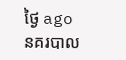ថ្ងៃ ago
នគរបាល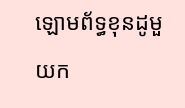ឡោមព័ទ្ធខុនដូមួយក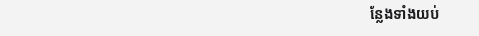ន្លែងទាំងយប់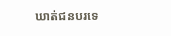ឃាត់ជនបរទេ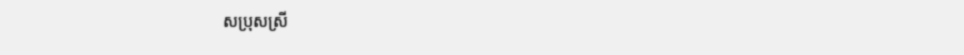សប្រុសស្រី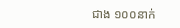ជាង ១០០នាក់